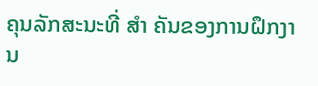ຄຸນລັກສະນະທີ່ ສຳ ຄັນຂອງການຝຶກງານ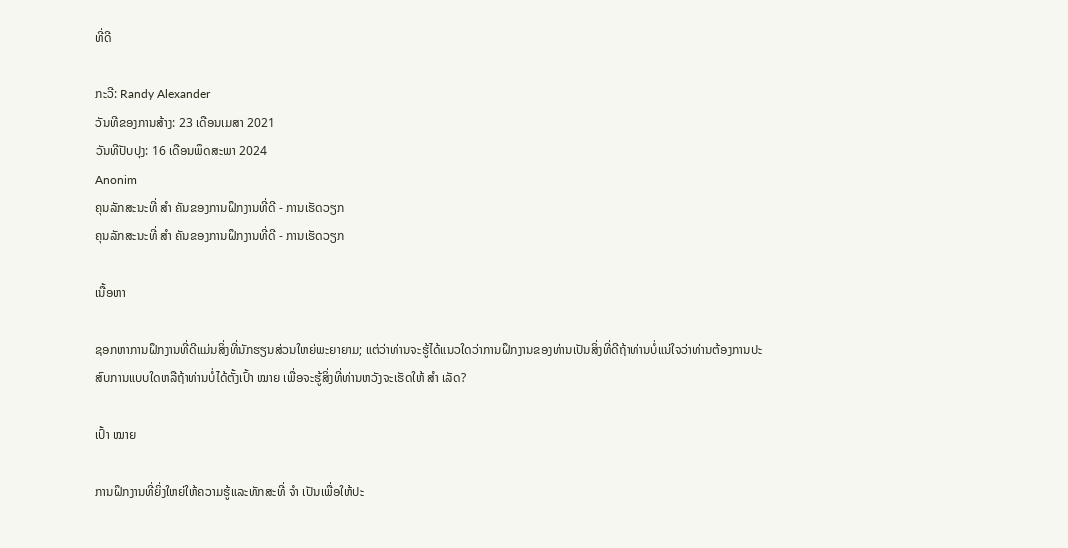ທີ່ດີ

ກະວີ: Randy Alexander
ວັນທີຂອງການສ້າງ: 23 ເດືອນເມສາ 2021
ວັນທີປັບປຸງ: 16 ເດືອນພຶດສະພາ 2024
Anonim
ຄຸນລັກສະນະທີ່ ສຳ ຄັນຂອງການຝຶກງານທີ່ດີ - ການເຮັດວຽກ
ຄຸນລັກສະນະທີ່ ສຳ ຄັນຂອງການຝຶກງານທີ່ດີ - ການເຮັດວຽກ

ເນື້ອຫາ

ຊອກຫາການຝຶກງານທີ່ດີແມ່ນສິ່ງທີ່ນັກຮຽນສ່ວນໃຫຍ່ພະຍາຍາມ; ແຕ່ວ່າທ່ານຈະຮູ້ໄດ້ແນວໃດວ່າການຝຶກງານຂອງທ່ານເປັນສິ່ງທີ່ດີຖ້າທ່ານບໍ່ແນ່ໃຈວ່າທ່ານຕ້ອງການປະສົບການແບບໃດຫລືຖ້າທ່ານບໍ່ໄດ້ຕັ້ງເປົ້າ ໝາຍ ເພື່ອຈະຮູ້ສິ່ງທີ່ທ່ານຫວັງຈະເຮັດໃຫ້ ສຳ ເລັດ?

ເປົ້າ ໝາຍ

ການຝຶກງານທີ່ຍິ່ງໃຫຍ່ໃຫ້ຄວາມຮູ້ແລະທັກສະທີ່ ຈຳ ເປັນເພື່ອໃຫ້ປະ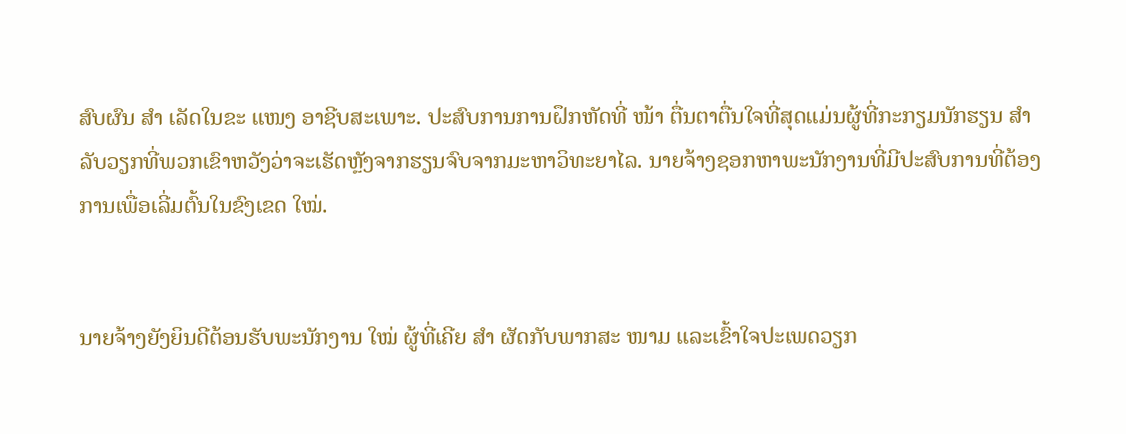ສົບຜົນ ສຳ ເລັດໃນຂະ ແໜງ ອາຊີບສະເພາະ. ປະສົບການການຝຶກຫັດທີ່ ໜ້າ ຕື່ນຕາຕື່ນໃຈທີ່ສຸດແມ່ນຜູ້ທີ່ກະກຽມນັກຮຽນ ສຳ ລັບວຽກທີ່ພວກເຂົາຫວັງວ່າຈະເຮັດຫຼັງຈາກຮຽນຈົບຈາກມະຫາວິທະຍາໄລ. ນາຍຈ້າງຊອກຫາພະນັກງານທີ່ມີປະສົບການທີ່ຕ້ອງການເພື່ອເລີ່ມຕົ້ນໃນຂົງເຂດ ໃໝ່.


ນາຍຈ້າງຍັງຍິນດີຕ້ອນຮັບພະນັກງານ ໃໝ່ ຜູ້ທີ່ເຄີຍ ສຳ ຜັດກັບພາກສະ ໜາມ ແລະເຂົ້າໃຈປະເພດວຽກ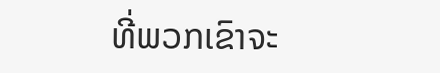ທີ່ພວກເຂົາຈະ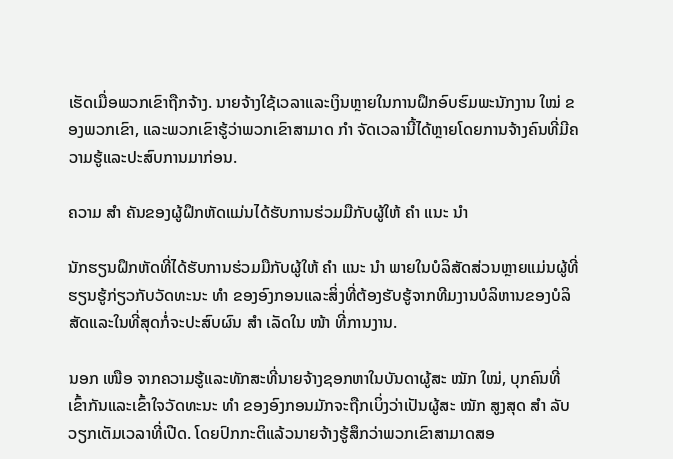ເຮັດເມື່ອພວກເຂົາຖືກຈ້າງ. ນາຍຈ້າງໃຊ້ເວລາແລະເງິນຫຼາຍໃນການຝຶກອົບຮົມພະນັກງານ ໃໝ່ ຂອງພວກເຂົາ, ແລະພວກເຂົາຮູ້ວ່າພວກເຂົາສາມາດ ກຳ ຈັດເວລານີ້ໄດ້ຫຼາຍໂດຍການຈ້າງຄົນທີ່ມີຄວາມຮູ້ແລະປະສົບການມາກ່ອນ.

ຄວາມ ສຳ ຄັນຂອງຜູ້ຝຶກຫັດແມ່ນໄດ້ຮັບການຮ່ວມມືກັບຜູ້ໃຫ້ ຄຳ ແນະ ນຳ

ນັກຮຽນຝຶກຫັດທີ່ໄດ້ຮັບການຮ່ວມມືກັບຜູ້ໃຫ້ ຄຳ ແນະ ນຳ ພາຍໃນບໍລິສັດສ່ວນຫຼາຍແມ່ນຜູ້ທີ່ຮຽນຮູ້ກ່ຽວກັບວັດທະນະ ທຳ ຂອງອົງກອນແລະສິ່ງທີ່ຕ້ອງຮັບຮູ້ຈາກທີມງານບໍລິຫານຂອງບໍລິສັດແລະໃນທີ່ສຸດກໍ່ຈະປະສົບຜົນ ສຳ ເລັດໃນ ໜ້າ ທີ່ການງານ.

ນອກ ເໜືອ ຈາກຄວາມຮູ້ແລະທັກສະທີ່ນາຍຈ້າງຊອກຫາໃນບັນດາຜູ້ສະ ໝັກ ໃໝ່, ບຸກຄົນທີ່ເຂົ້າກັນແລະເຂົ້າໃຈວັດທະນະ ທຳ ຂອງອົງກອນມັກຈະຖືກເບິ່ງວ່າເປັນຜູ້ສະ ໝັກ ສູງສຸດ ສຳ ລັບວຽກເຕັມເວລາທີ່ເປີດ. ໂດຍປົກກະຕິແລ້ວນາຍຈ້າງຮູ້ສຶກວ່າພວກເຂົາສາມາດສອ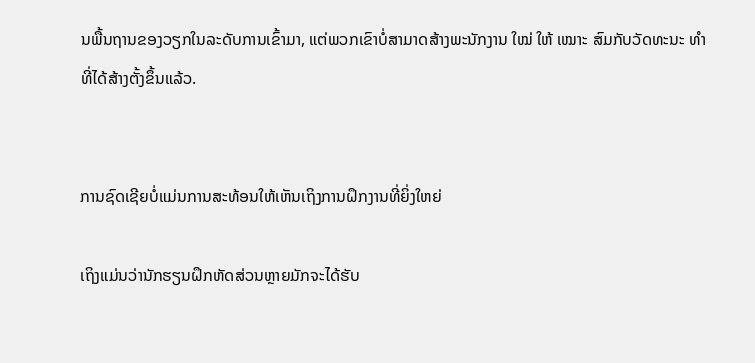ນພື້ນຖານຂອງວຽກໃນລະດັບການເຂົ້າມາ, ແຕ່ພວກເຂົາບໍ່ສາມາດສ້າງພະນັກງານ ໃໝ່ ໃຫ້ ເໝາະ ສົມກັບວັດທະນະ ທຳ ທີ່ໄດ້ສ້າງຕັ້ງຂຶ້ນແລ້ວ.


ການຊົດເຊີຍບໍ່ແມ່ນການສະທ້ອນໃຫ້ເຫັນເຖິງການຝຶກງານທີ່ຍິ່ງໃຫຍ່

ເຖິງແມ່ນວ່ານັກຮຽນຝຶກຫັດສ່ວນຫຼາຍມັກຈະໄດ້ຮັບ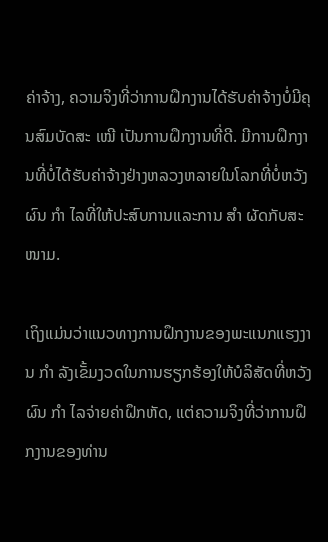ຄ່າຈ້າງ, ຄວາມຈິງທີ່ວ່າການຝຶກງານໄດ້ຮັບຄ່າຈ້າງບໍ່ມີຄຸນສົມບັດສະ ເໝີ ເປັນການຝຶກງານທີ່ດີ. ມີການຝຶກງານທີ່ບໍ່ໄດ້ຮັບຄ່າຈ້າງຢ່າງຫລວງຫລາຍໃນໂລກທີ່ບໍ່ຫວັງຜົນ ກຳ ໄລທີ່ໃຫ້ປະສົບການແລະການ ສຳ ຜັດກັບສະ ໜາມ.

ເຖິງແມ່ນວ່າແນວທາງການຝຶກງານຂອງພະແນກແຮງງານ ກຳ ລັງເຂັ້ມງວດໃນການຮຽກຮ້ອງໃຫ້ບໍລິສັດທີ່ຫວັງຜົນ ກຳ ໄລຈ່າຍຄ່າຝຶກຫັດ, ແຕ່ຄວາມຈິງທີ່ວ່າການຝຶກງານຂອງທ່ານ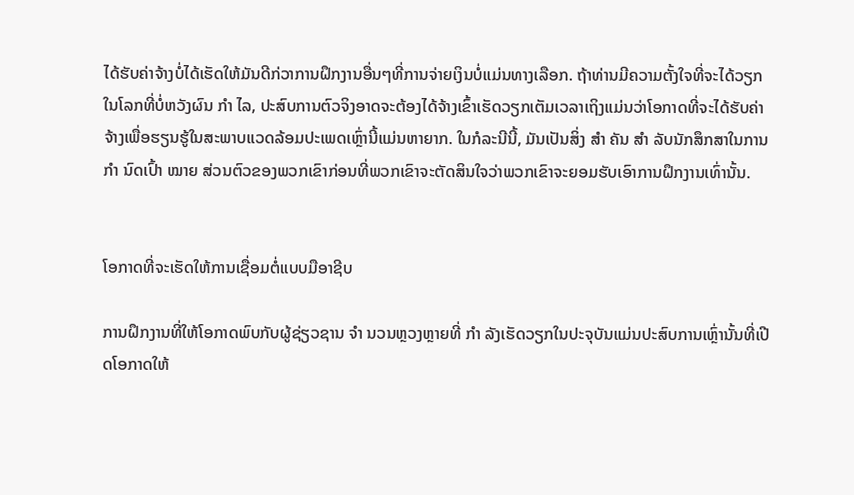ໄດ້ຮັບຄ່າຈ້າງບໍ່ໄດ້ເຮັດໃຫ້ມັນດີກ່ວາການຝຶກງານອື່ນໆທີ່ການຈ່າຍເງິນບໍ່ແມ່ນທາງເລືອກ. ຖ້າທ່ານມີຄວາມຕັ້ງໃຈທີ່ຈະໄດ້ວຽກໃນໂລກທີ່ບໍ່ຫວັງຜົນ ກຳ ໄລ, ປະສົບການຕົວຈິງອາດຈະຕ້ອງໄດ້ຈ້າງເຂົ້າເຮັດວຽກເຕັມເວລາເຖິງແມ່ນວ່າໂອກາດທີ່ຈະໄດ້ຮັບຄ່າຈ້າງເພື່ອຮຽນຮູ້ໃນສະພາບແວດລ້ອມປະເພດເຫຼົ່ານີ້ແມ່ນຫາຍາກ. ໃນກໍລະນີນີ້, ມັນເປັນສິ່ງ ສຳ ຄັນ ສຳ ລັບນັກສຶກສາໃນການ ກຳ ນົດເປົ້າ ໝາຍ ສ່ວນຕົວຂອງພວກເຂົາກ່ອນທີ່ພວກເຂົາຈະຕັດສິນໃຈວ່າພວກເຂົາຈະຍອມຮັບເອົາການຝຶກງານເທົ່ານັ້ນ.


ໂອກາດທີ່ຈະເຮັດໃຫ້ການເຊື່ອມຕໍ່ແບບມືອາຊີບ

ການຝຶກງານທີ່ໃຫ້ໂອກາດພົບກັບຜູ້ຊ່ຽວຊານ ຈຳ ນວນຫຼວງຫຼາຍທີ່ ກຳ ລັງເຮັດວຽກໃນປະຈຸບັນແມ່ນປະສົບການເຫຼົ່ານັ້ນທີ່ເປີດໂອກາດໃຫ້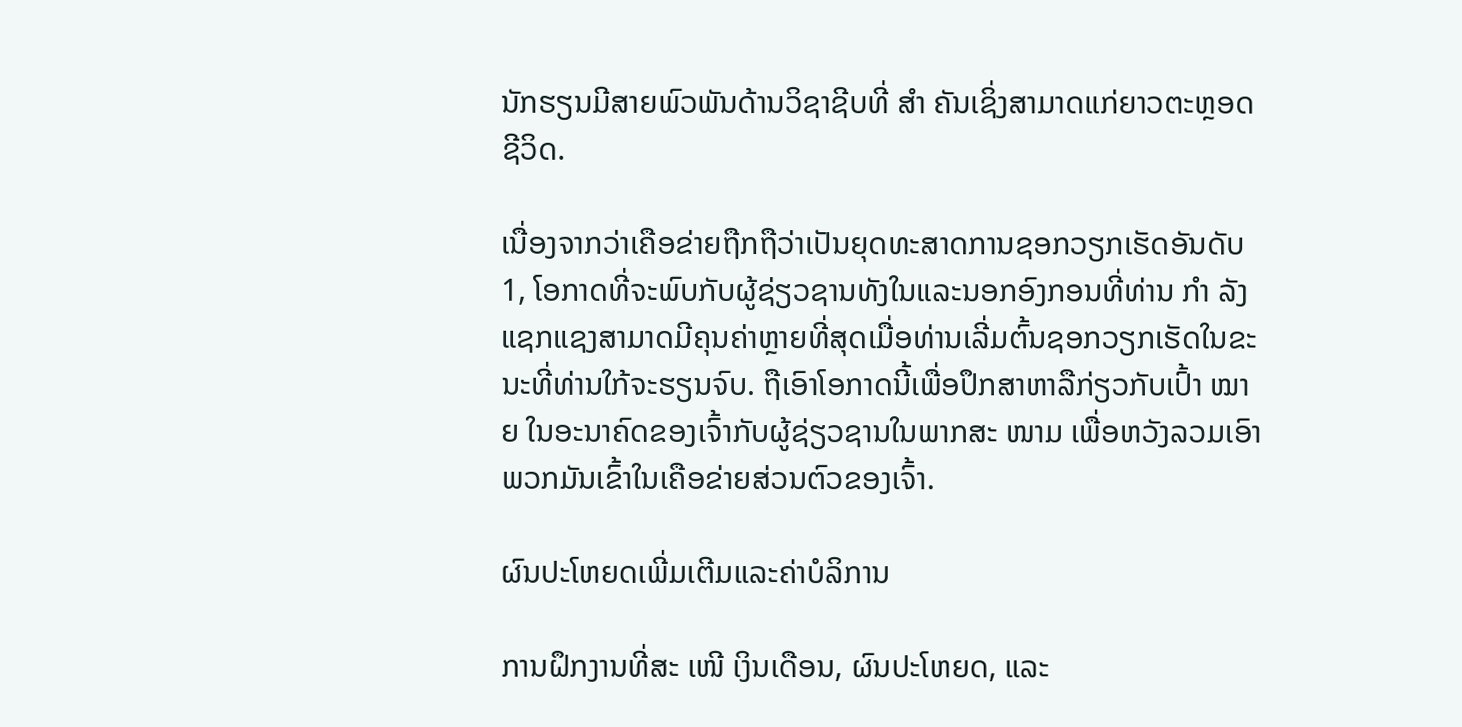ນັກຮຽນມີສາຍພົວພັນດ້ານວິຊາຊີບທີ່ ສຳ ຄັນເຊິ່ງສາມາດແກ່ຍາວຕະຫຼອດຊີວິດ.

ເນື່ອງຈາກວ່າເຄືອຂ່າຍຖືກຖືວ່າເປັນຍຸດທະສາດການຊອກວຽກເຮັດອັນດັບ 1, ໂອກາດທີ່ຈະພົບກັບຜູ້ຊ່ຽວຊານທັງໃນແລະນອກອົງກອນທີ່ທ່ານ ກຳ ລັງແຊກແຊງສາມາດມີຄຸນຄ່າຫຼາຍທີ່ສຸດເມື່ອທ່ານເລີ່ມຕົ້ນຊອກວຽກເຮັດໃນຂະນະທີ່ທ່ານໃກ້ຈະຮຽນຈົບ. ຖືເອົາໂອກາດນີ້ເພື່ອປຶກສາຫາລືກ່ຽວກັບເປົ້າ ໝາຍ ໃນອະນາຄົດຂອງເຈົ້າກັບຜູ້ຊ່ຽວຊານໃນພາກສະ ໜາມ ເພື່ອຫວັງລວມເອົາພວກມັນເຂົ້າໃນເຄືອຂ່າຍສ່ວນຕົວຂອງເຈົ້າ.

ຜົນປະໂຫຍດເພີ່ມເຕີມແລະຄ່າບໍລິການ

ການຝຶກງານທີ່ສະ ເໜີ ເງິນເດືອນ, ຜົນປະໂຫຍດ, ແລະ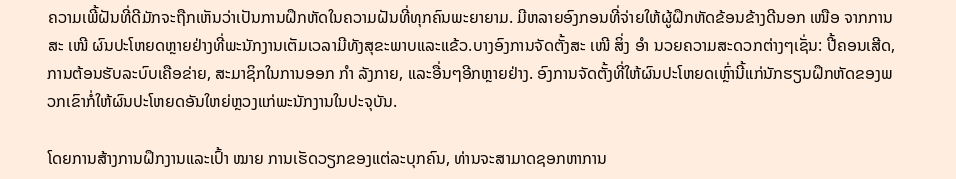ຄວາມເພີ້ຝັນທີ່ດີມັກຈະຖືກເຫັນວ່າເປັນການຝຶກຫັດໃນຄວາມຝັນທີ່ທຸກຄົນພະຍາຍາມ. ມີຫລາຍອົງກອນທີ່ຈ່າຍໃຫ້ຜູ້ຝຶກຫັດຂ້ອນຂ້າງດີນອກ ເໜືອ ຈາກການສະ ເໜີ ຜົນປະໂຫຍດຫຼາຍຢ່າງທີ່ພະນັກງານເຕັມເວລາມີທັງສຸຂະພາບແລະແຂ້ວ.ບາງອົງການຈັດຕັ້ງສະ ເໜີ ສິ່ງ ອຳ ນວຍຄວາມສະດວກຕ່າງໆເຊັ່ນ: ປີ້ຄອນເສີດ, ການຕ້ອນຮັບລະບົບເຄືອຂ່າຍ, ສະມາຊິກໃນການອອກ ກຳ ລັງກາຍ, ແລະອື່ນໆອີກຫຼາຍຢ່າງ. ອົງການຈັດຕັ້ງທີ່ໃຫ້ຜົນປະໂຫຍດເຫຼົ່ານີ້ແກ່ນັກຮຽນຝຶກຫັດຂອງພວກເຂົາກໍ່ໃຫ້ຜົນປະໂຫຍດອັນໃຫຍ່ຫຼວງແກ່ພະນັກງານໃນປະຈຸບັນ.

ໂດຍການສ້າງການຝຶກງານແລະເປົ້າ ໝາຍ ການເຮັດວຽກຂອງແຕ່ລະບຸກຄົນ, ທ່ານຈະສາມາດຊອກຫາການ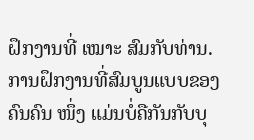ຝຶກງານທີ່ ເໝາະ ສົມກັບທ່ານ. ການຝຶກງານທີ່ສົມບູນແບບຂອງຄົນຄົນ ໜຶ່ງ ແມ່ນບໍ່ຄືກັນກັບບຸ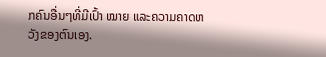ກຄົນອື່ນໆທີ່ມີເປົ້າ ໝາຍ ແລະຄວາມຄາດຫວັງຂອງຕົນເອງ.